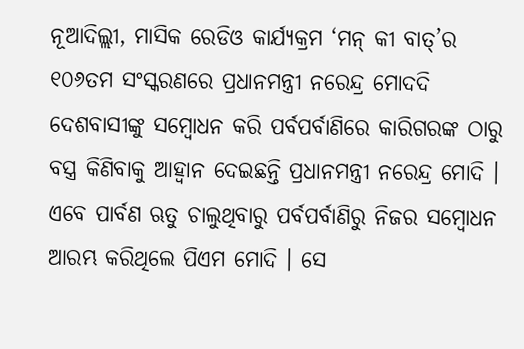ନୂଆଦିଲ୍ଲୀ, ମାସିକ ରେଡିଓ କାର୍ଯ୍ୟକ୍ରମ ‘ମନ୍ କୀ ବାତ୍’ର ୧୦୬ତମ ସଂସ୍କରଣରେ ପ୍ରଧାନମନ୍ତ୍ରୀ ନରେନ୍ଦ୍ର ମୋଦଦି ଦେଶବାସୀଙ୍କୁ ସମ୍ବୋଧନ କରି ପର୍ବପର୍ବାଣିରେ କାରିଗରଙ୍କ ଠାରୁ ବସ୍ତ୍ର କିଣିବାକୁ ଆହ୍ୱାନ ଦେଇଛନ୍ତି ପ୍ରଧାନମନ୍ତ୍ରୀ ନରେନ୍ଦ୍ର ମୋଦି ।
ଏବେ ପାର୍ବଣ ଋତୁ ଚାଲୁଥିବାରୁ ପର୍ବପର୍ବାଣିରୁ ନିଜର ସମ୍ବୋଧନ ଆରମ୍ଭ କରିଥିଲେ ପିଏମ ମୋଦି । ସେ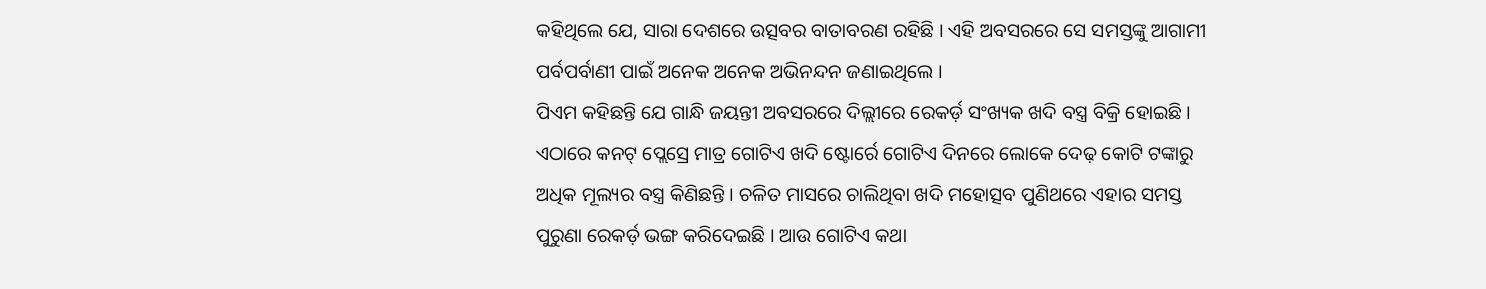କହିଥିଲେ ଯେ, ସାରା ଦେଶରେ ଉତ୍ସବର ବାତାବରଣ ରହିଛି । ଏହି ଅବସରରେ ସେ ସମସ୍ତଙ୍କୁ ଆଗାମୀ ପର୍ବପର୍ବାଣୀ ପାଇଁ ଅନେକ ଅନେକ ଅଭିନନ୍ଦନ ଜଣାଇଥିଲେ ।
ପିଏମ କହିଛନ୍ତି ଯେ ଗାନ୍ଧି ଜୟନ୍ତୀ ଅବସରରେ ଦିଲ୍ଲୀରେ ରେକର୍ଡ଼ ସଂଖ୍ୟକ ଖଦି ବସ୍ତ୍ର ବିକ୍ରି ହୋଇଛି । ଏଠାରେ କନଟ୍ ପ୍ଲେସ୍ରେ ମାତ୍ର ଗୋଟିଏ ଖଦି ଷ୍ଟୋର୍ରେ ଗୋଟିଏ ଦିନରେ ଲୋକେ ଦେଢ଼ କୋଟି ଟଙ୍କାରୁ ଅଧିକ ମୂଲ୍ୟର ବସ୍ତ୍ର କିଣିଛନ୍ତି । ଚଳିତ ମାସରେ ଚାଲିଥିବା ଖଦି ମହୋତ୍ସବ ପୁଣିଥରେ ଏହାର ସମସ୍ତ ପୁରୁଣା ରେକର୍ଡ଼ ଭଙ୍ଗ କରିଦେଇଛି । ଆଉ ଗୋଟିଏ କଥା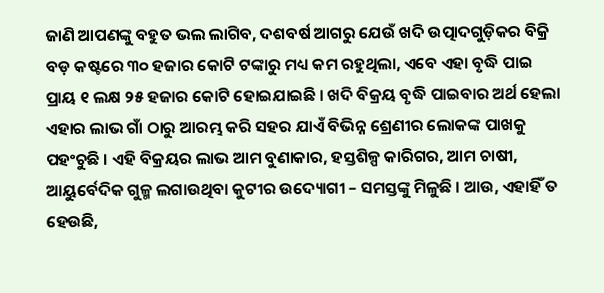ଜାଣି ଆପଣଙ୍କୁ ବହୁତ ଭଲ ଲାଗିବ, ଦଶବର୍ଷ ଆଗରୁ ଯେଉଁ ଖଦି ଉତ୍ପାଦଗୁଡ଼ିକର ବିକ୍ରି ବଡ଼ କଷ୍ଟରେ ୩୦ ହଜାର କୋଟି ଟଙ୍କାରୁ ମଧ୍ୟ କମ ରହୁଥିଲା, ଏବେ ଏହା ବୃଦ୍ଧି ପାଇ ପ୍ରାୟ ୧ ଲକ୍ଷ ୨୫ ହଜାର କୋଟି ହୋଇଯାଇଛି । ଖଦି ବିକ୍ରୟ ବୃଦ୍ଧି ପାଇବାର ଅର୍ଥ ହେଲା ଏହାର ଲାଭ ଗାଁ ଠାରୁ ଆରମ୍ଭ କରି ସହର ଯାଏଁ ବିଭିନ୍ନ ଶ୍ରେଣୀର ଲୋକଙ୍କ ପାଖକୁ ପହଂଚୁଛି । ଏହି ବିକ୍ରୟର ଲାଭ ଆମ ବୁଣାକାର, ହସ୍ତଶିଳ୍ପ କାରିଗର, ଆମ ଚାଷୀ, ଆୟୁର୍ବେଦିକ ଗୁଳ୍ମ ଲଗାଉଥିବା କୁଟୀର ଉଦ୍ୟୋଗୀ – ସମସ୍ତଙ୍କୁ ମିଳୁଛି । ଆଉ, ଏହାହିଁ ତ ହେଉଛି,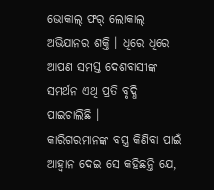ଭୋକାଲ୍ ଫର୍ ଲୋକାଲ୍ ଅଭିଯାନର ଶକ୍ତି । ଧିରେ ଧିରେ ଆପଣ ସମସ୍ତ ଦେଶବାସୀଙ୍କ ସମର୍ଥନ ଏଥି ପ୍ରତି ବୃଦ୍ଧି ପାଇଚାଲିଛି ।
କାରିଗରମାନଙ୍କ ବସ୍ତ୍ର କିଣିବା ପାଇଁ ଆହ୍ୱାନ ଦେଇ ସେ କହିଛନ୍ତି ଯେ,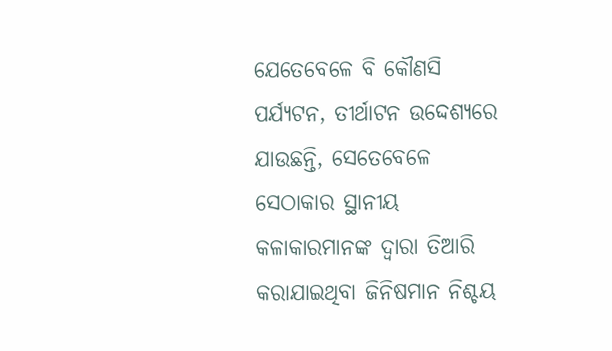ଯେତେବେଳେ ବି କୌଣସି ପର୍ଯ୍ୟଟନ, ତୀର୍ଥାଟନ ଉଦ୍ଦେଶ୍ୟରେ ଯାଉଛନ୍ତି, ସେତେବେଳେ ସେଠାକାର ସ୍ଥାନୀୟ କଳାକାରମାନଙ୍କ ଦ୍ୱାରା ତିଆରି କରାଯାଇଥିବା ଜିନିଷମାନ ନିଶ୍ଚୟ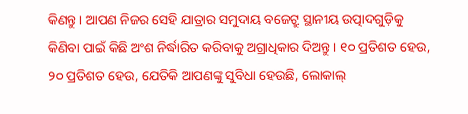କିଣନ୍ତୁ । ଆପଣ ନିଜର ସେହି ଯାତ୍ରାର ସମୁଦାୟ ବଜେଟ୍ରୁ ସ୍ଥାନୀୟ ଉତ୍ପାଦଗୁଡ଼ିକୁ କିଣିବା ପାଇଁ କିଛି ଅଂଶ ନିର୍ଦ୍ଧାରିତ କରିବାକୁ ଅଗ୍ରାଧିକାର ଦିଅନ୍ତୁ । ୧୦ ପ୍ରତିଶତ ହେଉ, ୨୦ ପ୍ରତିଶତ ହେଉ, ଯେତିକି ଆପଣଙ୍କୁ ସୁବିଧା ହେଉଛି, ଲୋକାଲ୍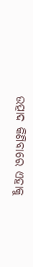ଉତ୍ପାଦ କିଣିବାରେ ଏହାକୁ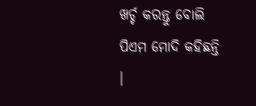ଖର୍ଚ୍ଚ କରନ୍ତୁ ବୋଲି ପିଏମ ମୋଦି କହିଛନ୍ତି ।